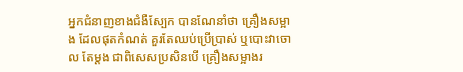អ្នកជំនាញខាងជំងឺស្បែក បានណែនាំថា គ្រឿងសម្អាង ដែលផុតកំណត់ គួរតែឈប់ប្រើប្រាស់ ឬបោះវាចោល តែម្តង ជាពិសេសប្រសិនបើ គ្រឿងសម្អាងរ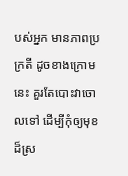បស់អ្នក មានភាពប្រក្រតី ដូចខាងក្រោមនេះ គួរតែបោះវាចោលទៅ ដើម្បីកុំឲ្យមុខ ដ៏ស្រ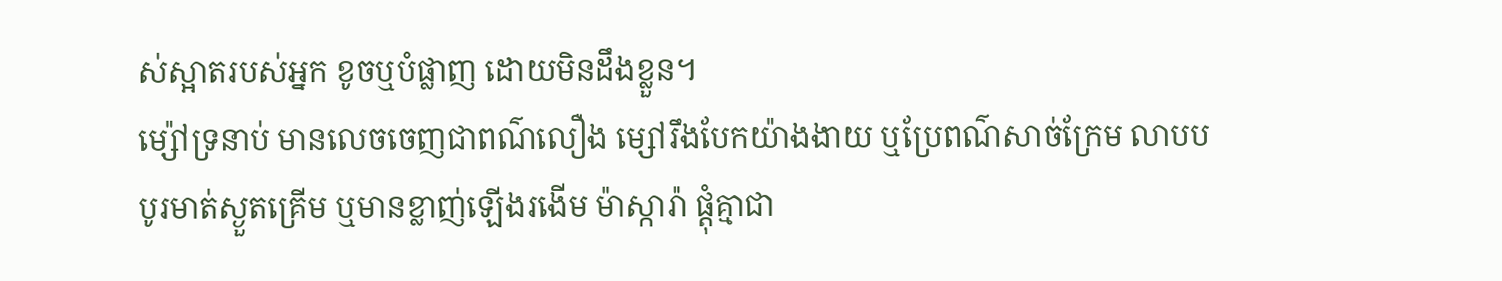ស់ស្អាតរបស់អ្នក ខូចឬបំផ្លាញ ដោយមិនដឹងខ្លួន។
ម្ស៉ៅទ្រនាប់ មានលេចចេញជាពណ៌លឿង ម្សៅរឹងបែកយ៉ាងងាយ ឬប្រែពណ៌សាច់ក្រែម លាបបបូរមាត់ស្ងួតគ្រើម ឬមានខ្លាញ់ឡើងរងើម ម៉ាស្ការ៉ា ផ្តុំគ្មាជា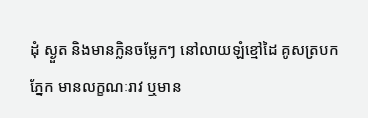ដុំ ស្ងួត និងមានក្លិនចម្លែកៗ នៅលាយឡំខ្មៅដៃ គូសត្របកភ្នែក មានលក្ខណៈរាវ ឬមាន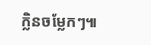ក្លិនចម្លែកៗ៕